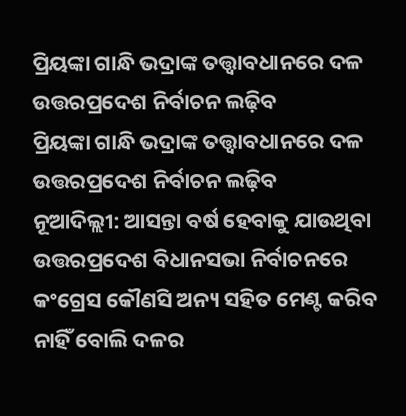ପ୍ରିୟଙ୍କା ଗାନ୍ଧି ଭଦ୍ରାଙ୍କ ତତ୍ତ୍ୱାବଧାନରେ ଦଳ ଉତ୍ତରପ୍ରଦେଶ ନିର୍ବାଚନ ଲଢ଼ିବ
ପ୍ରିୟଙ୍କା ଗାନ୍ଧି ଭଦ୍ରାଙ୍କ ତତ୍ତ୍ୱାବଧାନରେ ଦଳ ଉତ୍ତରପ୍ରଦେଶ ନିର୍ବାଚନ ଲଢ଼ିବ
ନୂଆଦିଲ୍ଲୀ: ଆସନ୍ତା ବର୍ଷ ହେବାକୁ ଯାଉଥିବା ଉତ୍ତରପ୍ରଦେଶ ବିଧାନସଭା ନିର୍ବାଚନରେ କଂଗ୍ରେସ କୌଣସି ଅନ୍ୟ ସହିତ ମେଣ୍ଟ କରିବ ନାହିଁ ବୋଲି ଦଳର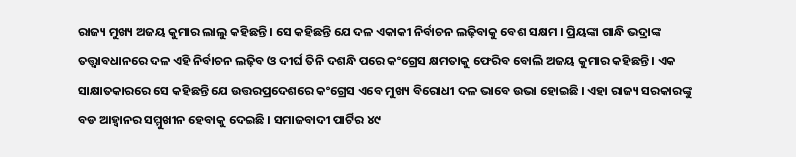ରାଜ୍ୟ ମୁଖ୍ୟ ଅଜୟ କୁମାର ଲାଲୁ କହିଛନ୍ତି । ସେ କହିଛନ୍ତି ଯେ ଦଳ ଏକାକୀ ନିର୍ବାଚନ ଲଢ଼ିବାକୁ ବେଶ ସକ୍ଷମ । ପ୍ରିୟଙ୍କା ଗାନ୍ଧି ଭଦ୍ରାଙ୍କ ତତ୍ତ୍ୱାବଧାନରେ ଦଳ ଏହି ନିର୍ବାଚନ ଲଢ଼ିବ ଓ ଦୀର୍ଘ ତିନି ଦଶନ୍ଧି ପରେ କଂଗ୍ରେସ କ୍ଷମତାକୁ ଫେରିବ ବୋଲି ଅଜୟ କୁମାର କହିଛନ୍ତି । ଏକ ସାକ୍ଷାତକାରରେ ସେ କହିଛନ୍ତି ଯେ ଉତ୍ତରପ୍ରଦେଶରେ କଂଗ୍ରେସ ଏବେ ମୁଖ୍ୟ ବିରୋଧୀ ଦଳ ଭାବେ ଉଭା ହୋଇଛି । ଏହା ରାଜ୍ୟ ସରକାରଙ୍କୁ ବଡ ଆହ୍ୱାନର ସମ୍ମୁଖୀନ ହେବାକୁ ଦେଇଛି । ସମାଜବାଦୀ ପାର୍ଟିର ୪୯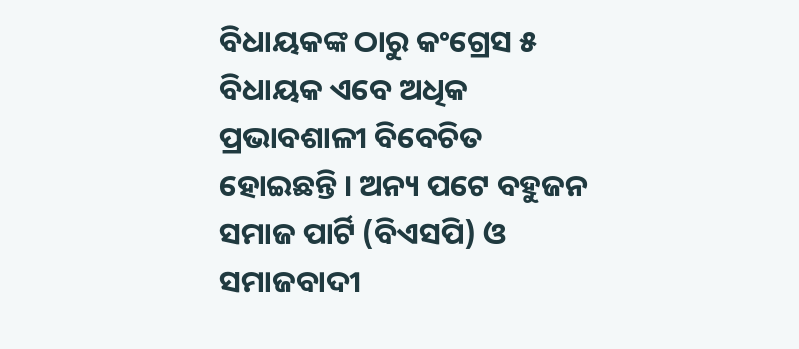ବିଧାୟକଙ୍କ ଠାରୁ କଂଗ୍ରେସ ୫ ବିଧାୟକ ଏବେ ଅଧିକ ପ୍ରଭାବଶାଳୀ ବିବେଚିତ ହୋଇଛନ୍ତି । ଅନ୍ୟ ପଟେ ବହୁଜନ ସମାଜ ପାର୍ଟି (ବିଏସପି) ଓ ସମାଜବାଦୀ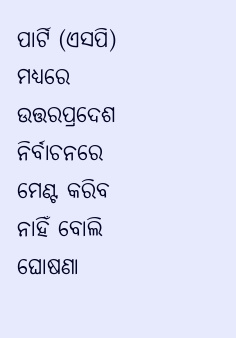ପାର୍ଟି (ଏସପି) ମଧ୍ୟରେ ଉତ୍ତରପ୍ରଦେଶ ନିର୍ବାଚନରେ ମେଣ୍ଟ କରିବ ନାହିଁ ବୋଲି ଘୋଷଣା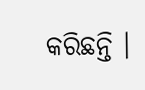କରିଛନ୍ତି ।